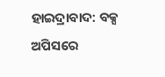ହାଇଦ୍ରାବାଦ: ବକ୍ସ ଅପିସରେ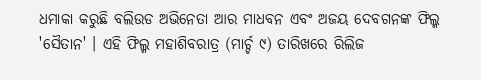ଧମାକା କରୁଛି ବଲିଉଡ ଅଭିନେତା ଆର ମାଧବନ ଏବଂ ଅଜୟ ଦେବଗନଙ୍କ ଫିଲ୍ମ 'ସୈତାନ' । ଏହି ଫିଲ୍ମ ମହାଶିବରାତ୍ର (ମାର୍ଚ୍ଚ ୯) ତାରିଖରେ ରିଲିଜ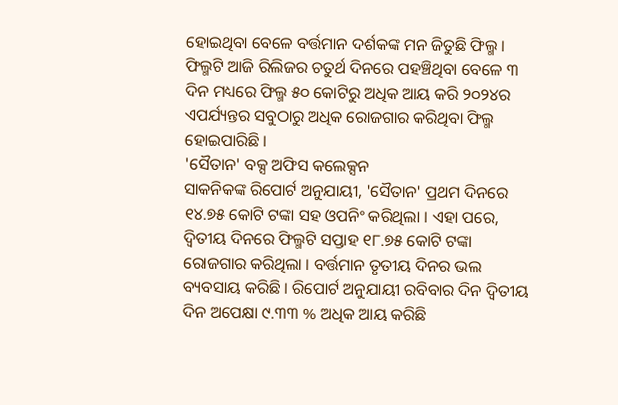ହୋଇଥିବା ବେଳେ ବର୍ତ୍ତମାନ ଦର୍ଶକଙ୍କ ମନ ଜିତୁଛି ଫିଲ୍ମ । ଫିଲ୍ମଟି ଆଜି ରିଲିଜର ଚତୁର୍ଥ ଦିନରେ ପହଞ୍ଚିଥିବା ବେଳେ ୩ ଦିନ ମଧ୍ୟରେ ଫିଲ୍ମ ୫୦ କୋଟିରୁ ଅଧିକ ଆୟ କରି ୨୦୨୪ର ଏପର୍ଯ୍ୟନ୍ତର ସବୁଠାରୁ ଅଧିକ ରୋଜଗାର କରିଥିବା ଫିଲ୍ମ ହୋଇପାରିଛି ।
'ସୈତାନ' ବକ୍ସ ଅଫିସ କଲେକ୍ସନ
ସାକନିକଙ୍କ ରିପୋର୍ଟ ଅନୁଯାୟୀ, 'ସୈତାନ' ପ୍ରଥମ ଦିନରେ ୧୪.୭୫ କୋଟି ଟଙ୍କା ସହ ଓପନିଂ କରିଥିଲା । ଏହା ପରେ, ଦ୍ୱିତୀୟ ଦିନରେ ଫିଲ୍ମଟି ସପ୍ତାହ ୧୮.୭୫ କୋଟି ଟଙ୍କା ରୋଜଗାର କରିଥିଲା । ବର୍ତ୍ତମାନ ତୃତୀୟ ଦିନର ଭଲ ବ୍ୟବସାୟ କରିଛି । ରିପୋର୍ଟ ଅନୁଯାୟୀ ରବିବାର ଦିନ ଦ୍ୱିତୀୟ ଦିନ ଅପେକ୍ଷା ୯.୩୩ % ଅଧିକ ଆୟ କରିଛି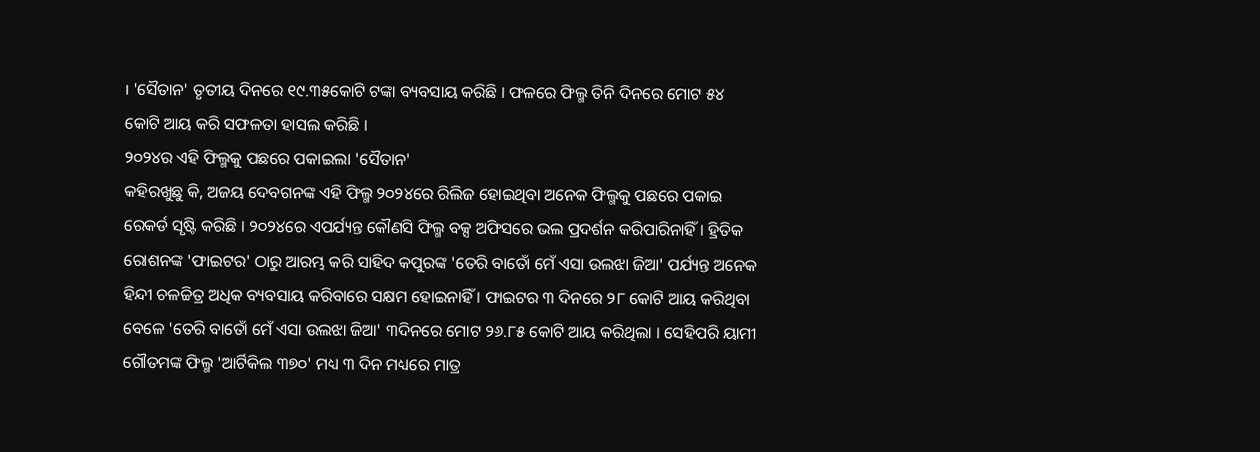। 'ସୈତାନ' ତୃତୀୟ ଦିନରେ ୧୯.୩୫କୋଟି ଟଙ୍କା ବ୍ୟବସାୟ କରିଛି । ଫଳରେ ଫିଲ୍ମ ତିନି ଦିନରେ ମୋଟ ୫୪ କୋଟି ଆୟ କରି ସଫଳତା ହାସଲ କରିଛି ।
୨୦୨୪ର ଏହି ଫିଲ୍ମକୁ ପଛରେ ପକାଇଲା 'ସୈତାନ'
କହିରଖୁଛୁ କି, ଅଜୟ ଦେବଗନଙ୍କ ଏହି ଫିଲ୍ମ ୨୦୨୪ରେ ରିଲିଜ ହୋଇଥିବା ଅନେକ ଫିଲ୍ମକୁ ପଛରେ ପକାଇ ରେକର୍ଡ ସୃଷ୍ଟି କରିଛି । ୨୦୨୪ରେ ଏପର୍ଯ୍ୟନ୍ତ କୌଣସି ଫିଲ୍ମ ବକ୍ସ ଅଫିସରେ ଭଲ ପ୍ରଦର୍ଶନ କରିପାରିନାହିଁ । ହ୍ରିତିକ ରୋଶନଙ୍କ 'ଫାଇଟର' ଠାରୁ ଆରମ୍ଭ କରି ସାହିଦ କପୁରଙ୍କ 'ତେରି ବାତୋଁ ମେଁ ଏସା ଉଲଝା ଜିଆ' ପର୍ଯ୍ୟନ୍ତ ଅନେକ ହିନ୍ଦୀ ଚଳଚ୍ଚିତ୍ର ଅଧିକ ବ୍ୟବସାୟ କରିବାରେ ସକ୍ଷମ ହୋଇନାହିଁ । ଫାଇଟର ୩ ଦିନରେ ୨୮ କୋଟି ଆୟ କରିଥିବା ବେଳେ 'ତେରି ବାତୋଁ ମେଁ ଏସା ଉଲଝା ଜିଆ' ୩ଦିନରେ ମୋଟ ୨୬.୮୫ କୋଟି ଆୟ କରିଥିଲା । ସେହିପରି ୟାମୀ ଗୌତମଙ୍କ ଫିଲ୍ମ 'ଆର୍ଟିକିଲ ୩୭୦' ମଧ୍ୟ ୩ ଦିନ ମଧ୍ୟରେ ମାତ୍ର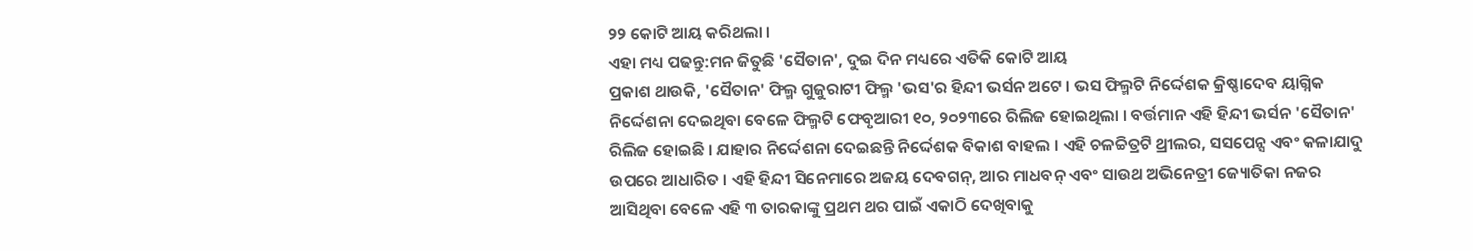୨୨ କୋଟି ଆୟ କରିଥଲା ।
ଏହା ମଧ୍ୟ ପଢନ୍ତୁ:ମନ ଜିତୁଛି 'ସୈତାନ', ଦୁଇ ଦିନ ମଧ୍ୟରେ ଏତିକି କୋଟି ଆୟ
ପ୍ରକାଶ ଥାଉକି, 'ସୈତାନ' ଫିଲ୍ମ ଗୁଜୁରାଟୀ ଫିଲ୍ମ 'ଭସ'ର ହିନ୍ଦୀ ଭର୍ସନ ଅଟେ । ଭସ ଫିଲ୍ମଟି ନିର୍ଦ୍ଦେଶକ କ୍ରିଷ୍ଣାଦେବ ୟାଗ୍ନିକ ନିର୍ଦ୍ଦେଶନା ଦେଇଥିବା ବେଳେ ଫିଲ୍ମଟି ଫେବୃଆରୀ ୧୦, ୨୦୨୩ରେ ରିଲିଜ ହୋଇଥିଲା । ବର୍ତ୍ତମାନ ଏହି ହିନ୍ଦୀ ଭର୍ସନ 'ସୈତାନ' ରିଲିଜ ହୋଇଛି । ଯାହାର ନିର୍ଦ୍ଦେଶନା ଦେଇଛନ୍ତି ନିର୍ଦ୍ଦେଶକ ବିକାଶ ବାହଲ । ଏହି ଚଳଚ୍ଚିତ୍ରଟି ଥ୍ରୀଲର, ସସପେନ୍ସ ଏବଂ କଳାଯାଦୁ ଉପରେ ଆଧାରିତ । ଏହି ହିନ୍ଦୀ ସିନେମାରେ ଅଜୟ ଦେବଗନ୍, ଆର ମାଧବନ୍ ଏବଂ ସାଉଥ ଅଭିନେତ୍ରୀ ଜ୍ୟୋତିକା ନଜର ଆସିଥିବା ବେଳେ ଏହି ୩ ତାରକାଙ୍କୁ ପ୍ରଥମ ଥର ପାଇଁ ଏକାଠି ଦେଖିବାକୁ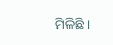ମିଳିଛି ।